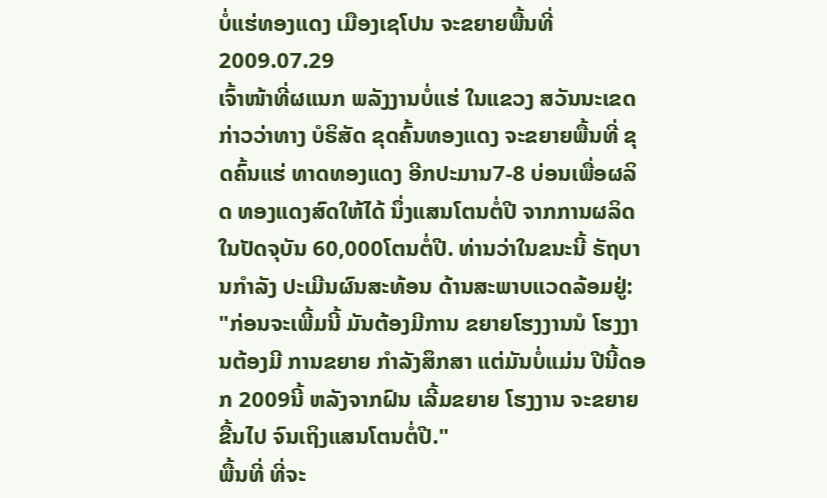ບໍ່ແຮ່ທອງແດງ ເມືອງເຊໂປນ ຈະຂຍາຍພື້ນທີ່
2009.07.29
ເຈົ້າໜ້າທີ່ຜແນກ ພລັງງານບໍ່ແຮ່ ໃນແຂວງ ສວັນນະເຂດ ກ່າວວ່າທາງ ບໍຣິສັດ ຂຸດຄົ້ນທອງແດງ ຈະຂຍາຍພື້ນທີ່ ຂຸດຄົ້ນແຮ່ ທາດທອງແດງ ອີກປະມານ7-8 ບ່ອນເພື່ອຜລິດ ທອງແດງສົດໃຫ້ໄດ້ ນຶ່ງແສນໂຕນຕໍ່ປີ ຈາກການຜລິດ ໃນປັດຈຸບັນ 60,000ໂຕນຕໍ່ປີ. ທ່ານວ່າໃນຂນະນີ້ ຣັຖບານກໍາລັງ ປະເມີນຜົນສະທ້ອນ ດ້ານສະພາບແວດລ້ອມຢູ່:
"ກ່ອນຈະເພີ້ມນີ້ ມັນຕ້ອງມີການ ຂຍາຍໂຮງງານນໍ ໂຮງງານຕ້ອງມີ ການຂຍາຍ ກໍາລັງສຶກສາ ແຕ່ມັນບໍ່ແມ່ນ ປີນີ້ດອກ 2009ນີ້ ຫລັງຈາກຝົນ ເລີ້ມຂຍາຍ ໂຮງງານ ຈະຂຍາຍຂື້ນໄປ ຈົນເຖິງແສນໂຕນຕໍ່ປີ."
ພື້ນທີ່ ທີ່ຈະ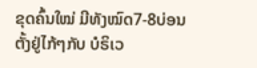ຂຸດຄົ້ນໃໝ່ ມີທັງໝົດ7-8ບ່ອນ ຕັ້ງຢູ່ໄກ້ໆກັບ ບໍຣິເວ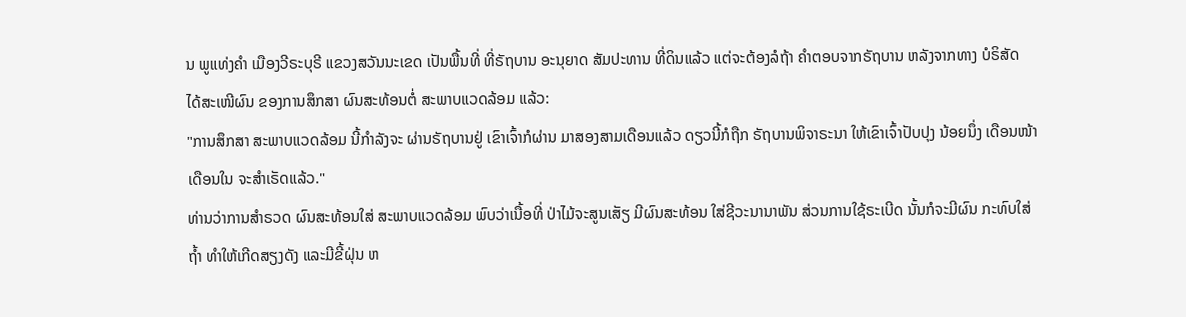ນ ພູແທ່ງຄໍາ ເມືອງວີຣະບຸຣີ ແຂວງສວັນນະເຂດ ເປັນພື້ນທີ່ ທີ່ຣັຖບານ ອະນຸຍາດ ສັມປະທານ ທີ່ດິນແລ້ວ ແຕ່ຈະຕ້ອງລໍຖ້າ ຄໍາຕອບຈາກຣັຖບານ ຫລັງຈາກທາງ ບໍຣິສັດ ໄດ້ສະເໜີຜົນ ຂອງການສຶກສາ ຜົນສະທ້ອນຕໍ່ ສະພາບແວດລ້ອມ ແລ້ວ:
"ການສຶກສາ ສະພາບແວດລ້ອມ ນີ້ກໍາລັງຈະ ຜ່ານຣັຖບານຢູ່ ເຂົາເຈົ້າກໍຜ່ານ ມາສອງສາມເດືອນແລ້ວ ດຽວນີ້ກໍຖືກ ຣັຖບານພິຈາຣະນາ ໃຫ້ເຂົາເຈົ້າປັບປຸງ ນ້ອຍນຶ່ງ ເດືອນໜ້າເດືອນໃນ ຈະສໍາເຣັດແລ້ວ."
ທ່ານວ່າການສໍາຣວດ ຜົນສະທ້ອນໃສ່ ສະພາບແວດລ້ອມ ພົບວ່າເນື້ອທີ່ ປ່າໄມ້ຈະສູນເສັຽ ມີຜົນສະທ້ອນ ໃສ່ຊີວະນານາພັນ ສ່ວນການໃຊ້ຣະເບີດ ນັ້ນກໍຈະມີຜົນ ກະທົບໃສ່ຖໍ້າ ທໍາໃຫ້ເກີດສຽງດັງ ແລະມີຂີ້ຝຸ່ນ ຫ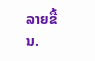ລາຍຂື້ນ.